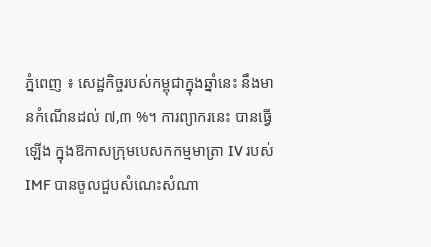ភ្នំពេញ ៖ សេដ្ឋកិច្ចរបស់កម្ពុជាក្នុងឆ្នាំនេះ នឹងមានកំណើនដល់ ៧,៣ %។ ការព្យាករនេះ បានធ្វើឡើង ក្នុងឱកាសក្រុមបេសកកម្មមាត្រា IV របស់ IMF បានចូលជួបសំណេះសំណា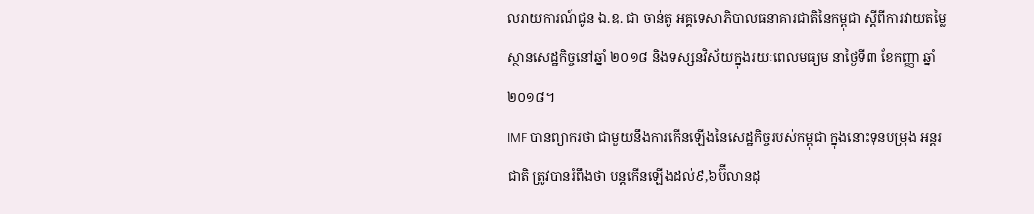លរាយការណ៍ជូន ឯ.ឧ. ជា ចាន់តូ អគ្គទេសាភិបាលធនាគារជាតិនៃកម្ពុជា ស្តីពីការវាយតម្លៃស្ថានសេដ្ឋកិច្ចនៅឆ្នាំ ២០១៨ និងទស្សនវិស័យក្នុងរយៈពេលមធ្យម នាថ្ងៃទី៣ ខែកញ្ញា ឆ្នាំ២០១៨។
IMF បានព្យាករថា ជាមួយនឹងការកើនឡើងនៃសេដ្ឋកិច្ចរបស់កម្ពុជា ក្នុងនោះទុនបម្រុង អន្ដរ ជាតិ ត្រូវបានរំពឹងថា បន្ដកើនឡើងដល់៩,៦ប៊ីលានដុ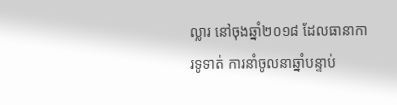ល្លារ នៅចុងឆ្នាំ២០១៨ ដែលធានាការទូទាត់ ការនាំចូលនាឆ្នាំបន្ទាប់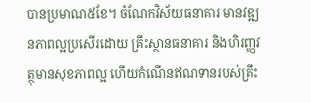បានប្រមាណ៥ខែ។ ចំណែកវិស័យធនាគារ មានវឌ្ឍនភាពល្អប្រសើរដោយ គ្រឹះស្ថានធនាគារ និងហិរញ្ញវត្ថុមានសុខភាពល្អ ហើយកំណើនឥណទានរបស់គ្រឹះ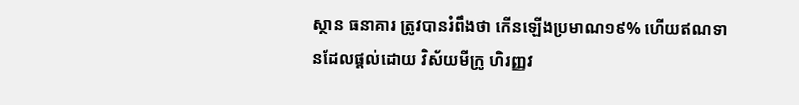ស្ថាន ធនាគារ ត្រូវបានរំពឹងថា កើនឡើងប្រមាណ១៩% ហើយឥណទានដែលផ្ដល់ដោយ វិស័យមីក្រូ ហិរញ្ញវ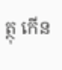ត្ថុ កើន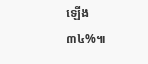ឡើង ៣៤%៕